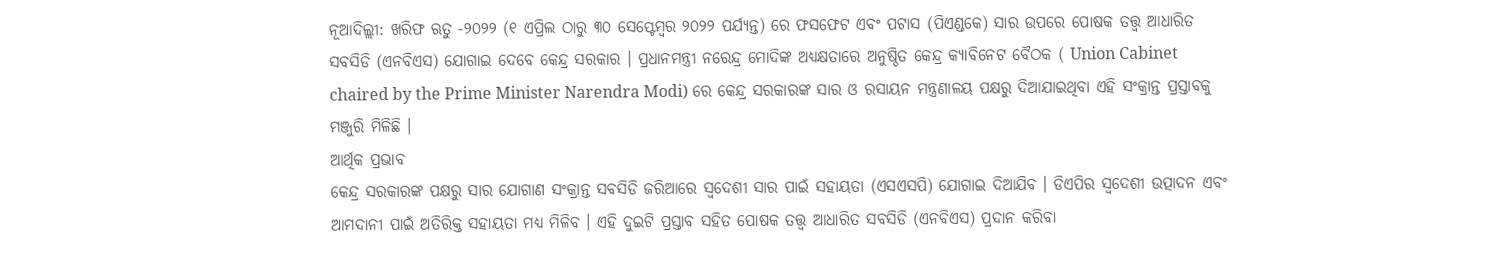ନୂଆଦିଲ୍ଲୀ: ଖରିଫ ଋତୁ -୨୦୨୨ (୧ ଏପ୍ରିଲ ଠାରୁ ୩୦ ସେପ୍ଟେମ୍ବର ୨୦୨୨ ପର୍ଯ୍ୟନ୍ତ) ରେ ଫସଫେଟ ଏବଂ ପଟାସ (ପିଏଣ୍ଡକେ) ସାର ଉପରେ ପୋଷକ ତତ୍ତ୍ବ ଆଧାରିତ ସବସିଡି (ଏନବିଏସ) ଯୋଗାଇ ଦେବେ କେନ୍ଦ୍ର ସରକାର । ପ୍ରଧାନମନ୍ତ୍ରୀ ନରେନ୍ଦ୍ର ମୋଦିଙ୍କ ଅଧ୍ୟକ୍ଷତାରେ ଅନୁଷ୍ଠିତ କେନ୍ଦ୍ର କ୍ୟାବିନେଟ ବୈଠକ ( Union Cabinet chaired by the Prime Minister Narendra Modi) ରେ କେନ୍ଦ୍ର ସରକାରଙ୍କ ସାର ଓ ରସାୟନ ମନ୍ତ୍ରଣାଳୟ ପକ୍ଷରୁ ଦିଆଯାଇଥିବା ଏହି ସଂକ୍ରାନ୍ତ ପ୍ରସ୍ତାବକୁ ମଞ୍ଜୁରି ମିଳିଛି ।
ଆର୍ଥିକ ପ୍ରଭାବ
କେନ୍ଦ୍ର ସରକାରଙ୍କ ପକ୍ଷରୁ ସାର ଯୋଗାଣ ସଂକ୍ରାନ୍ତ ସବସିଡି ଜରିଆରେ ସ୍ବଦେଶୀ ସାର ପାଇଁ ସହାୟତା (ଏସଏସପି) ଯୋଗାଇ ଦିଆଯିବ । ଡିଏପିର ସ୍ବଦେଶୀ ଉତ୍ପାଦନ ଏବଂ ଆମଦାନୀ ପାଇଁ ଅତିରିକ୍ତ ସହାୟତା ମଧ୍ୟ ମିଳିବ । ଏହି ଦୁଇଟି ପ୍ରସ୍ତାବ ସହିତ ପୋଷକ ତତ୍ତ୍ବ ଆଧାରିତ ସବସିଡି (ଏନବିଏସ) ପ୍ରଦାନ କରିବା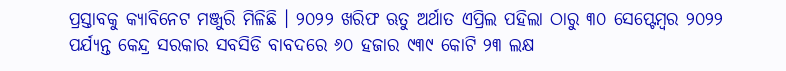ପ୍ରସ୍ତାବକୁ କ୍ୟାବିନେଟ ମଞ୍ଜୁରି ମିଳିଛି । ୨୦୨୨ ଖରିଫ ଋତୁ ଅର୍ଥାତ ଏପ୍ରିଲ ପହିଲା ଠାରୁ ୩୦ ସେପ୍ଟେମ୍ବର ୨୦୨୨ ପର୍ଯ୍ୟନ୍ତ କେନ୍ଦ୍ର ସରକାର ସବସିଡି ବାବଦରେ ୬୦ ହଜାର ୯୩୯ କୋଟି ୨୩ ଲକ୍ଷ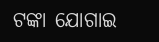ଟଙ୍କା ଯୋଗାଇ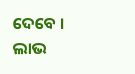ଦେବେ ।
ଲାଭ